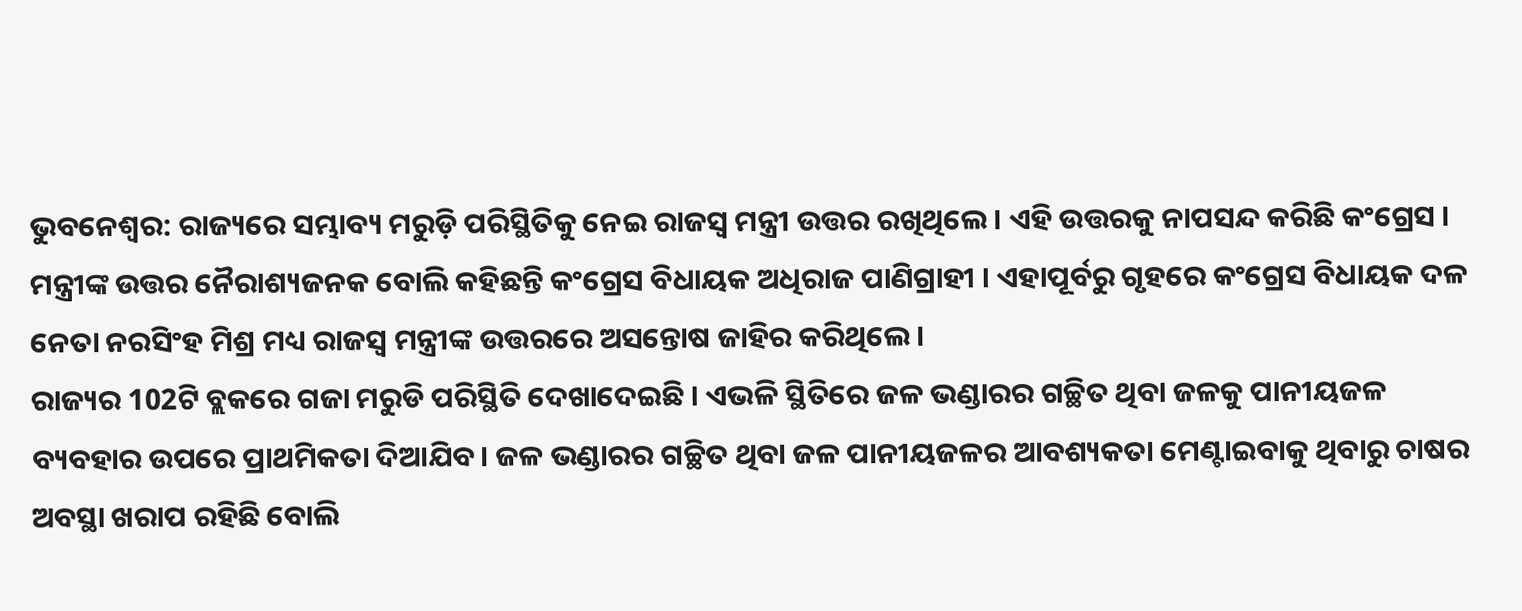ଭୁବନେଶ୍ବର: ରାଜ୍ୟରେ ସମ୍ଭାବ୍ୟ ମରୁଡ଼ି ପରିସ୍ଥିତିକୁ ନେଇ ରାଜସ୍ବ ମନ୍ତ୍ରୀ ଉତ୍ତର ରଖିଥିଲେ । ଏହି ଉତ୍ତରକୁ ନାପସନ୍ଦ କରିଛି କଂଗ୍ରେସ । ମନ୍ତ୍ରୀଙ୍କ ଉତ୍ତର ନୈରାଶ୍ୟଜନକ ବୋଲି କହିଛନ୍ତି କଂଗ୍ରେସ ବିଧାୟକ ଅଧିରାଜ ପାଣିଗ୍ରାହୀ । ଏହାପୂର୍ବରୁ ଗୃହରେ କଂଗ୍ରେସ ବିଧାୟକ ଦଳ ନେତା ନରସିଂହ ମିଶ୍ର ମଧ୍ୟ ରାଜସ୍ବ ମନ୍ତ୍ରୀଙ୍କ ଉତ୍ତରରେ ଅସନ୍ତୋଷ ଜାହିର କରିଥିଲେ ।
ରାଜ୍ୟର 102ଟି ବ୍ଲକରେ ଗଜା ମରୁଡି ପରିସ୍ଥିତି ଦେଖାଦେଇଛି । ଏଭଳି ସ୍ଥିତିରେ ଜଳ ଭଣ୍ଡାରର ଗଚ୍ଛିତ ଥିବା ଜଳକୁ ପାନୀୟଜଳ ବ୍ୟବହାର ଉପରେ ପ୍ରାଥମିକତା ଦିଆଯିବ। ଜଳ ଭଣ୍ଡାରର ଗଚ୍ଛିତ ଥିବା ଜଳ ପାନୀୟଜଳର ଆବଶ୍ୟକତା ମେଣ୍ଟାଇବାକୁ ଥିବାରୁ ଚାଷର ଅବସ୍ଥା ଖରାପ ରହିଛି ବୋଲି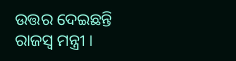ଉତ୍ତର ଦେଇଛନ୍ତି ରାଜସ୍ବ ମନ୍ତ୍ରୀ ।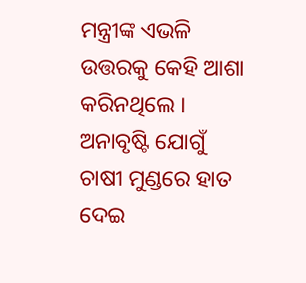ମନ୍ତ୍ରୀଙ୍କ ଏଭଳି ଉତ୍ତରକୁ କେହି ଆଶା କରିନଥିଲେ । ଅନାବୃଷ୍ଟି ଯୋଗୁଁ ଚାଷୀ ମୁଣ୍ଡରେ ହାତ ଦେଇ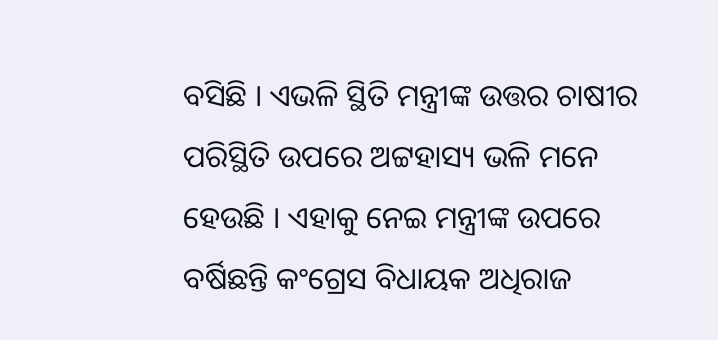ବସିଛି । ଏଭଳି ସ୍ଥିତି ମନ୍ତ୍ରୀଙ୍କ ଉତ୍ତର ଚାଷୀର ପରିସ୍ଥିତି ଉପରେ ଅଟ୍ଟହାସ୍ୟ ଭଳି ମନେ ହେଉଛି । ଏହାକୁ ନେଇ ମନ୍ତ୍ରୀଙ୍କ ଉପରେ ବର୍ଷିଛନ୍ତି କଂଗ୍ରେସ ବିଧାୟକ ଅଧିରାଜ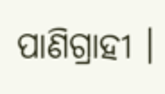ପାଣିଗ୍ରାହୀ ।